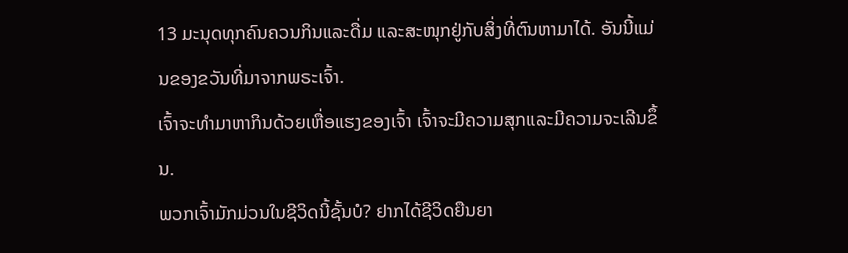13 ມະນຸດທຸກຄົນຄວນກິນແລະດື່ມ ແລະສະໜຸກຢູ່ກັບສິ່ງທີ່ຕົນຫາມາໄດ້. ອັນນີ້ແມ່ນຂອງຂວັນທີ່ມາຈາກພຣະເຈົ້າ.
ເຈົ້າຈະທຳມາຫາກິນດ້ວຍເຫື່ອແຮງຂອງເຈົ້າ ເຈົ້າຈະມີຄວາມສຸກແລະມີຄວາມຈະເລີນຂຶ້ນ.
ພວກເຈົ້າມັກມ່ວນໃນຊີວິດນີ້ຊັ້ນບໍ? ຢາກໄດ້ຊີວິດຍືນຍາ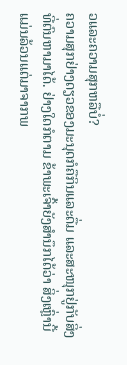ວແລະຄວາມສຸກຫລືບໍ່?
ຄວາມສຸກຢ່າງດຽວຂອງມະນຸດກໍຄືກິນແລະດື່ມ ແລະສະໜຸກຢູ່ກັບສິ່ງທີ່ຕົນຫາມາໄດ້. ຢ່າງໃດກໍຕາມ ຂ້າພະເຈົ້າຍັງສຳນຶກໄດ້ວ່າ ສິ່ງເຫຼົ່ານີ້ແມ່ນລ້ວນແຕ່ມາຈາກພ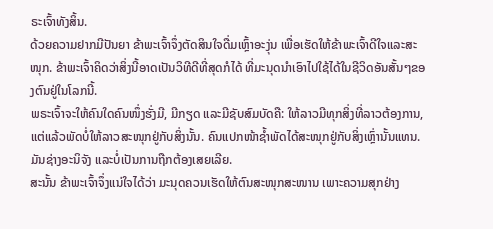ຣະເຈົ້າທັງສິ້ນ.
ດ້ວຍຄວາມຢາກມີປັນຍາ ຂ້າພະເຈົ້າຈຶ່ງຕັດສິນໃຈດື່ມເຫຼົ້າອະງຸ່ນ ເພື່ອເຮັດໃຫ້ຂ້າພະເຈົ້າດີໃຈແລະສະໜຸກ. ຂ້າພະເຈົ້າຄິດວ່າສິ່ງນີ້ອາດເປັນວິທີດີທີ່ສຸດກໍໄດ້ ທີ່ມະນຸດນຳເອົາໄປໃຊ້ໄດ້ໃນຊີວິດອັນສັ້ນໆຂອງຕົນຢູ່ໃນໂລກນີ້.
ພຣະເຈົ້າຈະໃຫ້ຄົນໃດຄົນໜຶ່ງຮັ່ງມີ, ມີກຽດ ແລະມີຊັບສົມບັດຄື: ໃຫ້ລາວມີທຸກສິ່ງທີ່ລາວຕ້ອງການ, ແຕ່ແລ້ວພັດບໍ່ໃຫ້ລາວສະໜຸກຢູ່ກັບສິ່ງນັ້ນ. ຄົນແປກໜ້າຊໍ້າພັດໄດ້ສະໜຸກຢູ່ກັບສິ່ງເຫຼົ່ານັ້ນແທນ. ມັນຊ່າງອະນິຈັງ ແລະບໍ່ເປັນການຖືກຕ້ອງເສຍເລີຍ.
ສະນັ້ນ ຂ້າພະເຈົ້າຈຶ່ງແນ່ໃຈໄດ້ວ່າ ມະນຸດຄວນເຮັດໃຫ້ຕົນສະໜຸກສະໜານ ເພາະຄວາມສຸກຢ່າງ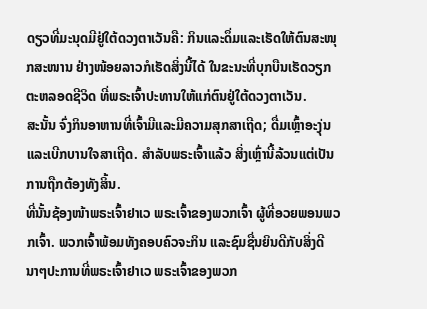ດຽວທີ່ມະນຸດມີຢູ່ໃຕ້ດວງຕາເວັນຄື: ກິນແລະດຶ່ມແລະເຮັດໃຫ້ຕົນສະໜຸກສະໜານ ຢ່າງໜ້ອຍລາວກໍເຮັດສິ່ງນີ້ໄດ້ ໃນຂະນະທີ່ບຸກບືນເຮັດວຽກຕະຫລອດຊີວິດ ທີ່ພຣະເຈົ້າປະທານໃຫ້ແກ່ຕົນຢູ່ໃຕ້ດວງຕາເວັນ.
ສະນັ້ນ ຈົ່ງກິນອາຫານທີ່ເຈົ້າມີແລະມີຄວາມສຸກສາເຖີດ; ດື່ມເຫຼົ້າອະງຸ່ນແລະເບີກບານໃຈສາເຖີດ. ສຳລັບພຣະເຈົ້າແລ້ວ ສິ່ງເຫຼົ່ານີ້ລ້ວນແຕ່ເປັນການຖືກຕ້ອງທັງສິ້ນ.
ທີ່ນັ້ນຊ້ອງໜ້າພຣະເຈົ້າຢາເວ ພຣະເຈົ້າຂອງພວກເຈົ້າ ຜູ້ທີ່ອວຍພອນພວກເຈົ້າ. ພວກເຈົ້າພ້ອມທັງຄອບຄົວຈະກິນ ແລະຊົມຊື່ນຍິນດີກັບສິ່ງດີນາໆປະການທີ່ພຣະເຈົ້າຢາເວ ພຣະເຈົ້າຂອງພວກ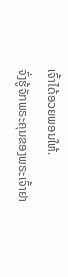ເຈົ້າໄດ້ອວຍພອນໃຫ້.
ຈົ່ງຮູ້ຈັກພຣະຄຸນຂອງພຣະເຈົ້າຢາ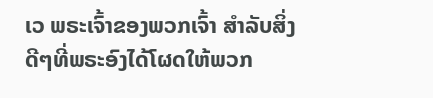ເວ ພຣະເຈົ້າຂອງພວກເຈົ້າ ສຳລັບສິ່ງດີໆທີ່ພຣະອົງໄດ້ໂຜດໃຫ້ພວກ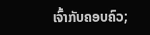ເຈົ້າກັບຄອບຄົວ;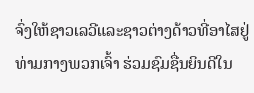ຈົ່ງໃຫ້ຊາວເລວີແລະຊາວຕ່າງດ້າວທີ່ອາໄສຢູ່ທ່າມກາງພວກເຈົ້າ ຮ່ວມຊົມຊື່ນຍິນດີໃນ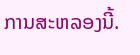ການສະຫລອງນີ້.